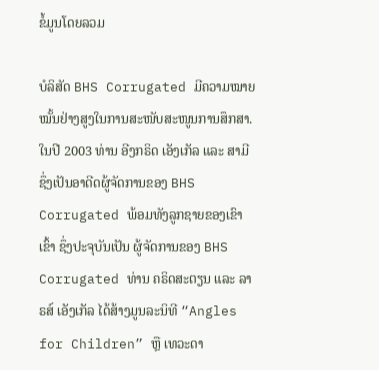ຂໍ້ມູນໂດຍລວມ

ບໍລິສັດ BHS Corrugated ມີຄວາມໝາຍໝັ້ນຢ່າງສູງໃນການສະໜັບສະໜູນການສຶກສາ. ໃນປີ 2003 ທ່ານ ອີງກຣິດ ເອັງເກັລ ແລະ ສາມີ ຊຶ່ງເປັນອາດີດຜູ້ຈັດການຂອງ BHS Corrugated ພ້ອມທັງລູກຊາຍຂອງເຂົາເຂົ້າ ຊຶ່ງປະຈຸບັນເປັນ ຜູ້ຈັດການຂອງ BHS Corrugated ທ່ານ ຄຣິດສະຕຽນ ແລະ ລາຣສ໌ ເອັງເກັລ ໄດ້ສ້າງມູນລະນິທີ “Angles for Children” ຫຼື ເທວະດາ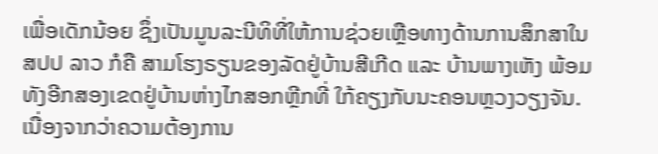ເພື່ອເດັກນ້ອຍ ຊຶ່ງເປັນມູນລະນີທິທີ່ໃຫ້ການຊ່ວຍເຫຼືອທາງດ້ານການສຶກສາໃນ ສປປ ລາວ ກໍຄື ສາມໂຮງຣຽນຂອງລັດຢູ່ບ້ານສີເກີດ ແລະ ບ້ານພາງເຫັງ ພ້ອມທັງອີກສອງເຂດຢູ່ບ້ານຫ່າງໄກສອກຫຼີກທີ່ ໃກ້ຄຽງກັບນະຄອນຫຼວງວຽງຈັນ.
ເນື່ອງຈາກວ່າຄວາມຕ້ອງການ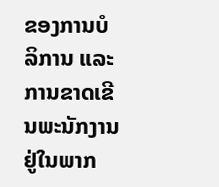ຂອງການບໍລິການ ແລະ ການຂາດເຂີນພະນັກງານຢູ່ໃນພາກ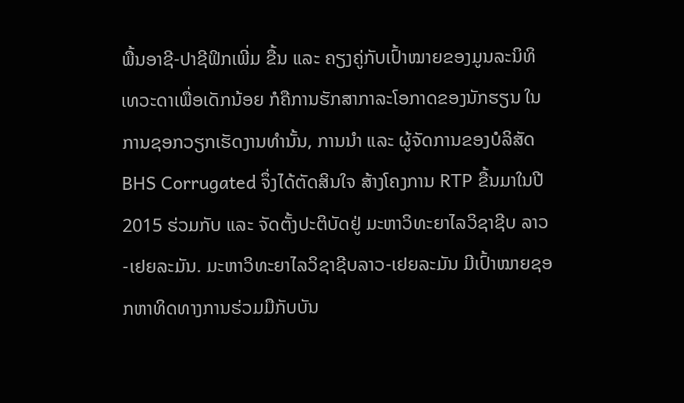ພື້ນອາຊີ-ປາຊີຟິກເພີ່ມ ຂື້ນ ແລະ ຄຽງຄູ່ກັບເປົ້າໝາຍຂອງມູນລະນິທິ ເທວະດາເພື່ອເດັກນ້ອຍ ກໍຄືການຮັກສາກາລະໂອກາດຂອງນັກຮຽນ ໃນການຊອກວຽກເຮັດງານທໍານັ້ນ, ການນໍາ ແລະ ຜູ້ຈັດການຂອງບໍລິສັດ BHS Corrugated ຈຶ່ງໄດ້ຕັດສິນໃຈ ສ້າງໂຄງການ RTP ຂື້ນມາໃນປີ 2015 ຮ່ວມກັບ ແລະ ຈັດຕັ້ງປະຕິບັດຢູ່ ມະຫາວິທະຍາໄລວິຊາຊີບ ລາວ-ເຢຍລະມັນ. ມະຫາວິທະຍາໄລວິຊາຊີບລາວ-ເຢຍລະມັນ ມີເປົ້າໝາຍຊອກຫາທິດທາງການຮ່ວມມືກັບບັນ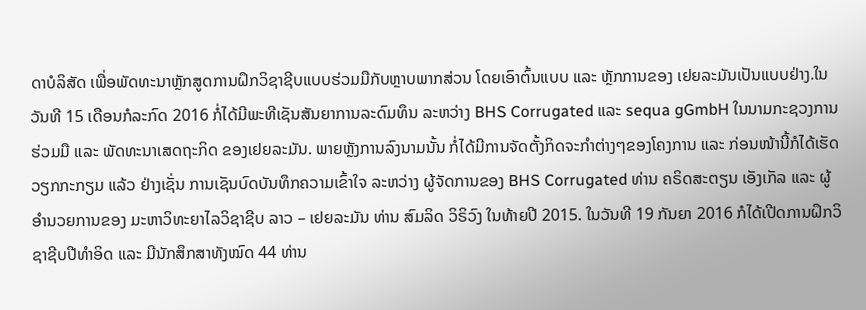ດາບໍລິສັດ ເພື່ອພັດທະນາຫຼັກສູດການຝຶກວິຊາຊີບແບບຮ່ວມມືກັບຫຼາບພາກສ່ວນ ໂດຍເອົາຕົ້ນແບບ ແລະ ຫຼັກການຂອງ ເຢຍລະມັນເປັນແບບຢ່າງ.ໃນວັນທີ 15 ເດືອນກໍລະກົດ 2016 ກໍ່ໄດ້ມີພະທີເຊັນສັນຍາການລະດົມທຶນ ລະຫວ່າງ BHS Corrugated ແລະ sequa gGmbH ໃນນາມກະຊວງການຮ່ວມມື ແລະ ພັດທະນາເສດຖະກິດ ຂອງເຢຍລະມັນ. ພາຍຫຼັງການລົງນາມນັ້ນ ກໍ່ໄດ້ມີການຈັດຕັ້ງກິດຈະກໍາຕ່າງໆຂອງໂຄງການ ແລະ ກ່ອນໜ້ານີ້ກໍໄດ້ເຮັດວຽກກະກຽມ ແລ້ວ ຢ່າງເຊັ່ນ ການເຊັນບົດບັນທຶກຄວາມເຂົ້າໃຈ ລະຫວ່າງ ຜູ້ຈັດການຂອງ BHS Corrugated ທ່ານ ຄຣິດສະຕຽນ ເອັງເກັລ ແລະ ຜູ້ອໍານວຍການຂອງ ມະຫາວິທະຍາໄລວິຊາຊີບ ລາວ – ເຢຍລະມັນ ທ່ານ ສົມລິດ ວິຣິວົງ ໃນທ້າຍປີ 2015. ໃນວັນທີ 19 ກັນຍາ 2016 ກໍໄດ້ເປີດການຝຶກວິຊາຊີບປີທໍາອິດ ແລະ ມີນັກສຶກສາທັງໝົດ 44 ທ່ານ